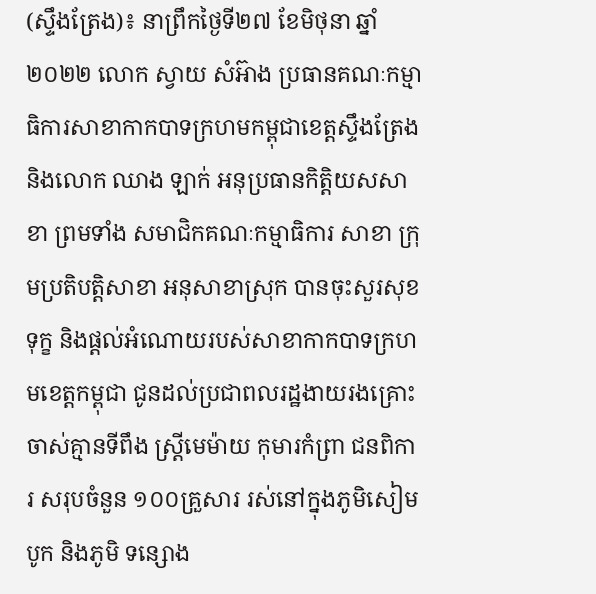(ស្ទឹងត្រែង)៖ នាព្រឹកថ្ងៃទី២៧ ខែមិថុនា ឆ្នាំ២០២២ លោក ស្វាយ សំអ៊ាង ប្រធានគណៈកម្មាធិការសាខាកាកបាទក្រហមកម្ពុជាខេត្តស្ទឹងត្រែង និងលោក ឈាង ឡាក់ អនុប្រធានកិត្តិយសសាខា ព្រមទាំង សមាជិកគណៈកម្មាធិការ សាខា ក្រុមប្រតិបត្តិសាខា អនុសាខាស្រុក បានចុះសួរសុខទុក្ខ និងផ្តល់អំណោយរបស់សាខាកាកបាទក្រហមខេត្តកម្ពុជា ជូនដល់ប្រជាពលរដ្ឋងាយរងគ្រោះ ចាស់គ្មានទីពឹង ស្ត្រីមេម៉ាយ កុមារកំព្រា ជនពិការ សរុបចំនួន ១០០គ្រួសារ រស់នៅក្នុងភូមិសៀមបូក និងភូមិ ទន្សោង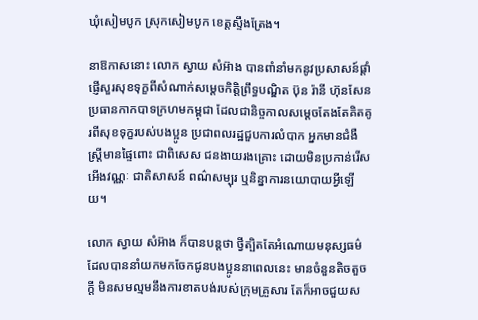ឃុំសៀមបូក ស្រុកសៀមបូក ខេត្តស្ទឹងត្រែង។

នាឱកាសនោះ លោក ស្វាយ សំអ៊ាង បានពាំនាំមកនូវប្រសាសន៍ផ្តាំផ្ញើសួរសុខទុក្ខពីសំណាក់សម្តេចកិត្តិព្រឹទ្ធបណ្ឌិត ប៊ុន រ៉ានី ហ៊ុនសែន ប្រធានកាកបាទក្រហមកម្ពុជា ដែលជានិច្ចកាលសម្តេចតែងតែគិតគូរពីសុខទុក្ខរបស់បងប្អូន ប្រជាពលរដ្ឋជួបការលំបាក អ្នកមានជំងឺ ស្ត្រីមានផ្ទៃពោះ ជាពិសេស ជនងាយរងគ្រោះ ដោយមិនប្រកាន់រើសអើងវណ្ណៈ ជាតិសាសន៍ ពណ៌សម្បុរ ឬនិន្នាការនយោបាយអ្វីឡើយ។

លោក ស្វាយ សំអ៊ាង ក៏បានបន្តថា ថ្វីត្បិតតែអំណោយមនុស្សធម៌ដែលបាននាំយកមកចែកជូនបងប្អូននាពេលនេះ មានចំនួនតិចតួចក្ដី មិនសមល្មមនឹងការខាតបង់របស់ក្រុមគ្រួសារ តែក៏អាចជួយស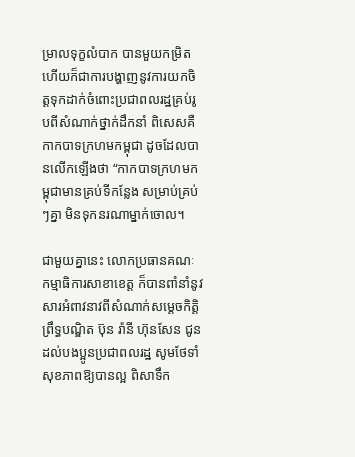ម្រាលទុក្ខលំបាក បានមួយកម្រិត ហើយក៏ជាការបង្ហាញនូវការយកចិត្តទុកដាក់ចំពោះប្រជាពលរដ្ឋគ្រប់រូបពីសំណាក់ថ្នាក់ដឹកនាំ ពិសេសគឺកាកបាទក្រហមកម្ពុជា ដូចដែលបានលើកឡើងថា “កាកបាទក្រហមកម្ពុជាមានគ្រប់ទីកន្លែង សម្រាប់គ្រប់ៗគ្នា មិនទុកនរណាម្នាក់ចោល។

ជាមួយគ្នានេះ លោកប្រធានគណៈកម្មាធិការសាខាខេត្ត ក៏បានពាំនាំនូវសារអំពាវនាវពីសំណាក់សម្តេចកិត្តិព្រឹទ្ធបណ្ឌិត ប៊ុន រ៉ានី ហ៊ុនសែន ជូនដល់បងប្អូនប្រជាពលរដ្ឋ សូមថែទាំសុខភាពឱ្យបានល្អ ពិសាទឹក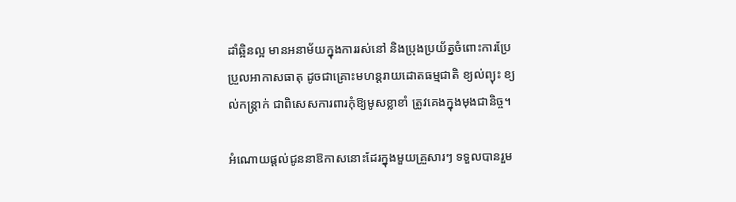ដាំឆ្អិនល្អ មានអនាម័យក្នុងការរស់នៅ និងប្រុងប្រយ័ត្នចំពោះការប្រែប្រួលអាកាសធាតុ ដូចជាគ្រោះមហន្តរាយដោតធម្មជាតិ ខ្យល់ព្យុះ ខ្យល់កន្ត្រាក់ ជាពិសេសការពារកុំឱ្យមូសខ្លាខាំ ត្រូវគេងក្នុងមុងជានិច្ច។

អំណោយផ្តល់ជូននាឱកាសនោះដែរក្នុងមួយគ្រួសារៗ ទទួលបានរួម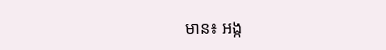មាន៖ អង្ក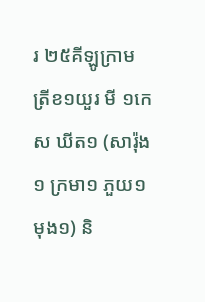រ ២៥គីឡូក្រាម ត្រីខ១យួរ មី ១កេស ឃីត១ (សារ៉ុង១ ក្រមា១ ភួយ១ មុង១) និ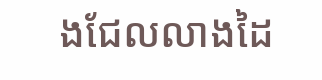ងជែលលាងដៃ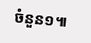ចំនួន១៕